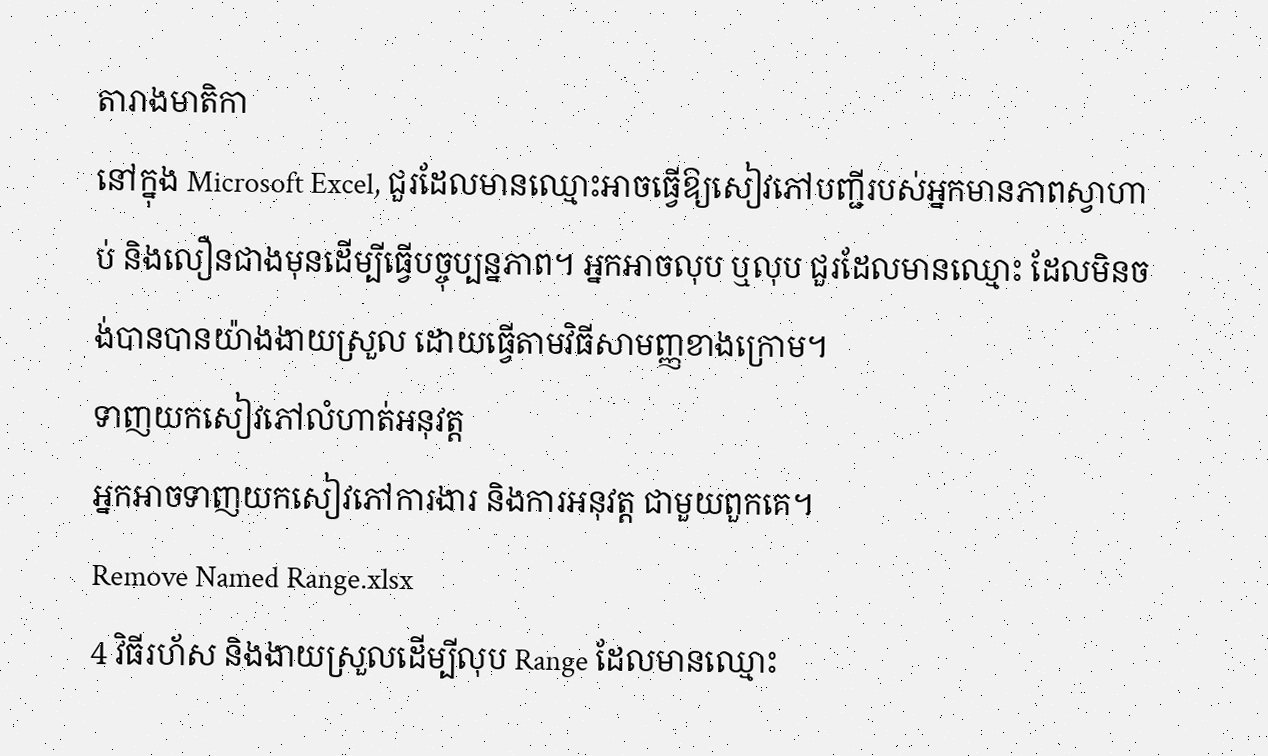តារាងមាតិកា
នៅក្នុង Microsoft Excel, ជួរដែលមានឈ្មោះអាចធ្វើឱ្យសៀវភៅបញ្ជីរបស់អ្នកមានភាពស្វាហាប់ និងលឿនជាងមុនដើម្បីធ្វើបច្ចុប្បន្នភាព។ អ្នកអាចលុប ឬលុប ជួរដែលមានឈ្មោះ ដែលមិនចង់បានបានយ៉ាងងាយស្រួល ដោយធ្វើតាមវិធីសាមញ្ញខាងក្រោម។
ទាញយកសៀវភៅលំហាត់អនុវត្ត
អ្នកអាចទាញយកសៀវភៅការងារ និងការអនុវត្ត ជាមួយពួកគេ។
Remove Named Range.xlsx
4 វិធីរហ័ស និងងាយស្រួលដើម្បីលុប Range ដែលមានឈ្មោះ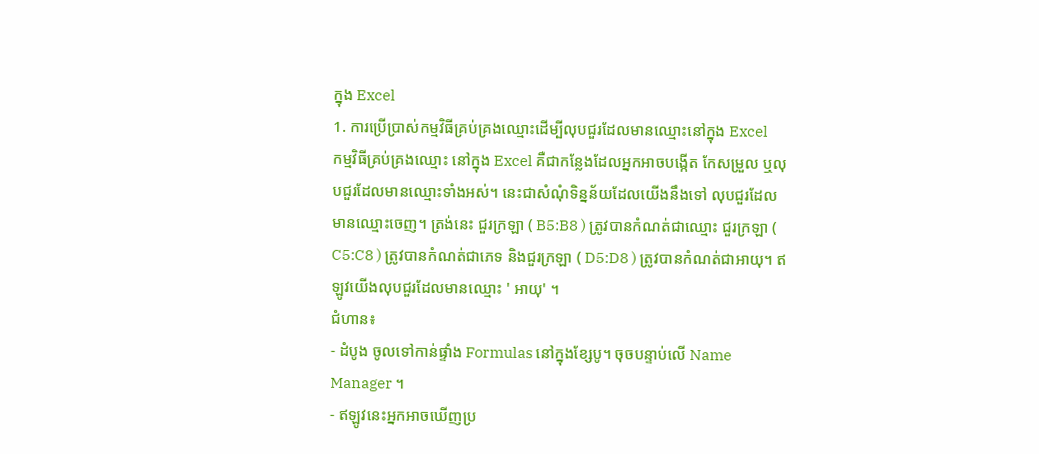ក្នុង Excel
1. ការប្រើប្រាស់កម្មវិធីគ្រប់គ្រងឈ្មោះដើម្បីលុបជួរដែលមានឈ្មោះនៅក្នុង Excel
កម្មវិធីគ្រប់គ្រងឈ្មោះ នៅក្នុង Excel គឺជាកន្លែងដែលអ្នកអាចបង្កើត កែសម្រួល ឬលុបជួរដែលមានឈ្មោះទាំងអស់។ នេះជាសំណុំទិន្នន័យដែលយើងនឹងទៅ លុបជួរដែលមានឈ្មោះចេញ។ ត្រង់នេះ ជួរក្រឡា ( B5:B8 ) ត្រូវបានកំណត់ជាឈ្មោះ ជួរក្រឡា ( C5:C8 ) ត្រូវបានកំណត់ជាភេទ និងជួរក្រឡា ( D5:D8 ) ត្រូវបានកំណត់ជាអាយុ។ ឥឡូវយើងលុបជួរដែលមានឈ្មោះ ' អាយុ' ។
ជំហាន៖
- ដំបូង ចូលទៅកាន់ផ្ទាំង Formulas នៅក្នុងខ្សែបូ។ ចុចបន្ទាប់លើ Name Manager ។
- ឥឡូវនេះអ្នកអាចឃើញប្រ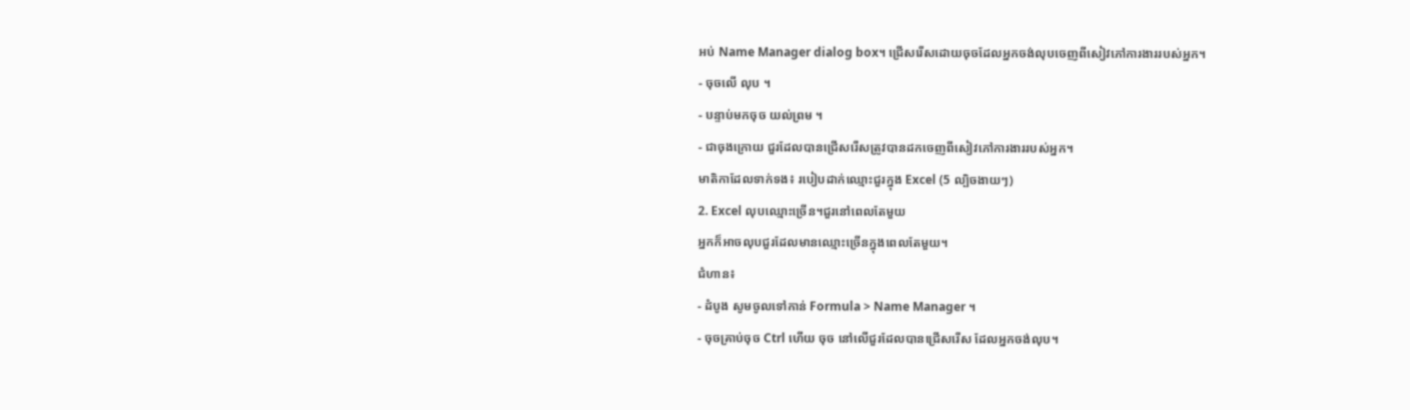អប់ Name Manager dialog box។ ជ្រើសរើសដោយចុចដែលអ្នកចង់លុបចេញពីសៀវភៅការងាររបស់អ្នក។
- ចុចលើ លុប ។
- បន្ទាប់មកចុច យល់ព្រម ។
- ជាចុងក្រោយ ជួរដែលបានជ្រើសរើសត្រូវបានដកចេញពីសៀវភៅការងាររបស់អ្នក។
មាតិកាដែលទាក់ទង៖ របៀបដាក់ឈ្មោះជួរក្នុង Excel (5 ល្បិចងាយៗ)
2. Excel លុបឈ្មោះច្រើន។ជួរនៅពេលតែមួយ
អ្នកក៏អាចលុបជួរដែលមានឈ្មោះច្រើនក្នុងពេលតែមួយ។
ជំហាន៖
- ដំបូង សូមចូលទៅកាន់ Formula > Name Manager ។
- ចុចគ្រាប់ចុច Ctrl ហើយ ចុច នៅលើជួរដែលបានជ្រើសរើស ដែលអ្នកចង់លុប។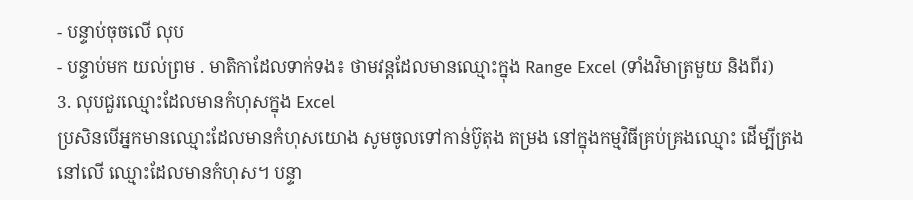- បន្ទាប់ចុចលើ លុប
- បន្ទាប់មក យល់ព្រម . មាតិកាដែលទាក់ទង៖ ថាមវន្តដែលមានឈ្មោះក្នុង Range Excel (ទាំងវិមាត្រមួយ និងពីរ)
3. លុបជួរឈ្មោះដែលមានកំហុសក្នុង Excel
ប្រសិនបើអ្នកមានឈ្មោះដែលមានកំហុសយោង សូមចូលទៅកាន់ប៊ូតុង តម្រង នៅក្នុងកម្មវិធីគ្រប់គ្រងឈ្មោះ ដើម្បីត្រងនៅលើ ឈ្មោះដែលមានកំហុស។ បន្ទា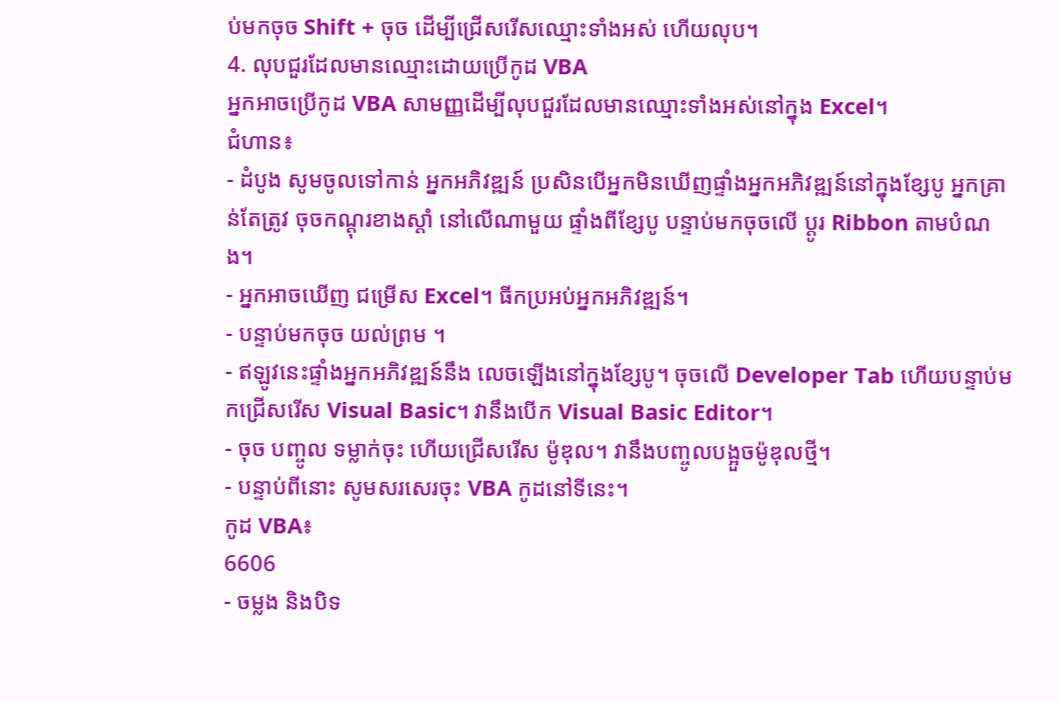ប់មកចុច Shift + ចុច ដើម្បីជ្រើសរើសឈ្មោះទាំងអស់ ហើយលុប។
4. លុបជួរដែលមានឈ្មោះដោយប្រើកូដ VBA
អ្នកអាចប្រើកូដ VBA សាមញ្ញដើម្បីលុបជួរដែលមានឈ្មោះទាំងអស់នៅក្នុង Excel។
ជំហាន៖
- ដំបូង សូមចូលទៅកាន់ អ្នកអភិវឌ្ឍន៍ ប្រសិនបើអ្នកមិនឃើញផ្ទាំងអ្នកអភិវឌ្ឍន៍នៅក្នុងខ្សែបូ អ្នកគ្រាន់តែត្រូវ ចុចកណ្ដុរខាងស្ដាំ នៅលើណាមួយ ផ្ទាំងពីខ្សែបូ បន្ទាប់មកចុចលើ ប្ដូរ Ribbon តាមបំណង។
- អ្នកអាចឃើញ ជម្រើស Excel។ ធីកប្រអប់អ្នកអភិវឌ្ឍន៍។
- បន្ទាប់មកចុច យល់ព្រម ។
- ឥឡូវនេះផ្ទាំងអ្នកអភិវឌ្ឍន៍នឹង លេចឡើងនៅក្នុងខ្សែបូ។ ចុចលើ Developer Tab ហើយបន្ទាប់មកជ្រើសរើស Visual Basic។ វានឹងបើក Visual Basic Editor។
- ចុច បញ្ចូល ទម្លាក់ចុះ ហើយជ្រើសរើស ម៉ូឌុល។ វានឹងបញ្ចូលបង្អួចម៉ូឌុលថ្មី។
- បន្ទាប់ពីនោះ សូមសរសេរចុះ VBA កូដនៅទីនេះ។
កូដ VBA៖
6606
- ចម្លង និងបិទ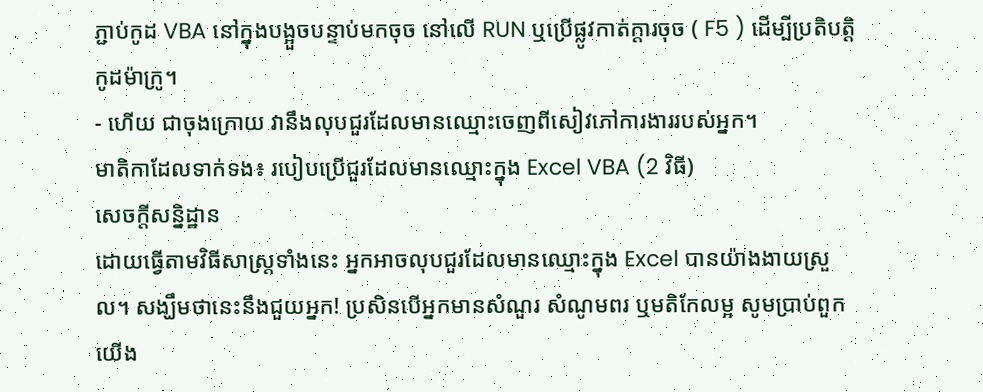ភ្ជាប់កូដ VBA នៅក្នុងបង្អួចបន្ទាប់មកចុច នៅលើ RUN ឬប្រើផ្លូវកាត់ក្តារចុច ( F5 ) ដើម្បីប្រតិបត្តិកូដម៉ាក្រូ។
- ហើយ ជាចុងក្រោយ វានឹងលុបជួរដែលមានឈ្មោះចេញពីសៀវភៅការងាររបស់អ្នក។
មាតិកាដែលទាក់ទង៖ របៀបប្រើជួរដែលមានឈ្មោះក្នុង Excel VBA (2 វិធី)
សេចក្តីសន្និដ្ឋាន
ដោយធ្វើតាមវិធីសាស្រ្តទាំងនេះ អ្នកអាចលុបជួរដែលមានឈ្មោះក្នុង Excel បានយ៉ាងងាយស្រួល។ សង្ឃឹមថានេះនឹងជួយអ្នក! ប្រសិនបើអ្នកមានសំណួរ សំណូមពរ ឬមតិកែលម្អ សូមប្រាប់ពួកយើង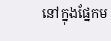នៅក្នុងផ្នែកម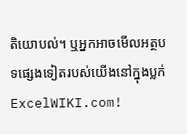តិយោបល់។ ឬអ្នកអាចមើលអត្ថបទផ្សេងទៀតរបស់យើងនៅក្នុងប្លក់ ExcelWIKI.com!